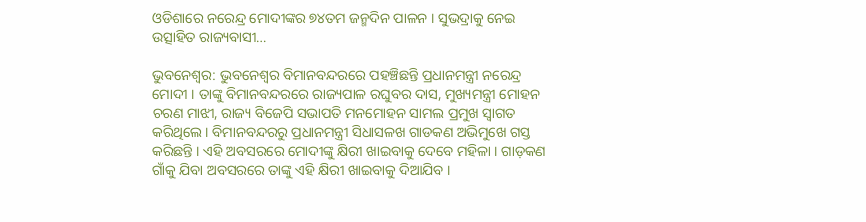ଓଡିଶାରେ ନରେନ୍ଦ୍ର ମୋଦୀଙ୍କର ୭୪ତମ ଜନ୍ମଦିନ ପାଳନ । ସୁଭଦ୍ରାକୁ ନେଇ ଉତ୍ସାହିତ ରାଜ୍ୟବାସୀ…

ଭୁବନେଶ୍ବର: ଭୁବନେଶ୍ବର ବିମାନବନ୍ଦରରେ ପହଞ୍ଚିଛନ୍ତି ପ୍ରଧାନମନ୍ତ୍ରୀ ନରେନ୍ଦ୍ର ମୋଦୀ । ତାଙ୍କୁ ବିମାନବନ୍ଦରରେ ରାଜ୍ୟପାଳ ରଘୁବର ଦାସ, ମୁଖ୍ୟମନ୍ତ୍ରୀ ମୋହନ ଚରଣ ମାଝୀ, ରାଜ୍ୟ ବିଜେପି ସଭାପତି ମନମୋହନ ସାମଲ ପ୍ରମୁଖ ସ୍ବାଗତ କରିଥିଲେ । ବିମାନବନ୍ଦରରୁ ପ୍ରଧାନମନ୍ତ୍ରୀ ସିଧାସଳଖ ଗାଡକଣ ଅଭିମୁଖେ ଗସ୍ତ କରିଛନ୍ତି । ଏହି ଅବସରରେ ମୋଦୀଙ୍କୁ କ୍ଷିରୀ ଖାଇବାକୁ ଦେବେ ମହିଳା । ଗାଡ଼କଣ ଗାଁକୁ ଯିବା ଅବସରରେ ତାଙ୍କୁ ଏହି କ୍ଷିରୀ ଖାଇବାକୁ ଦିଆଯିବ ।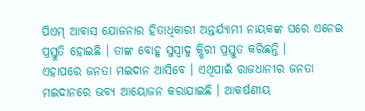ପିଏମ୍ ଆବାସ ଯୋଜନାର ହିତାଧିକାରୀ ଅନ୍ତର୍ଯ୍ୟାମୀ ନାୟକଙ୍କ ଘରେ ଏନେଇ ପ୍ରସ୍ତୁତି ହୋଇଛି । ତାଙ୍କ ବୋହୂ ସୁସ୍ବାଦୁ କ୍ଷିରୀ ପ୍ରସ୍ତୁତ କରିଛନ୍ତି ।
ଏହାପରେ ଜନତା ମଇଦାନ ଆସିବେ । ଏଥିପାଇଁ ରାଜଧାନୀର ଜନତା ମଇଦାନରେ ଭବ୍ୟ ଆୟୋଜନ କରାଯାଇଛି । ଆକର୍ଷଣୀୟ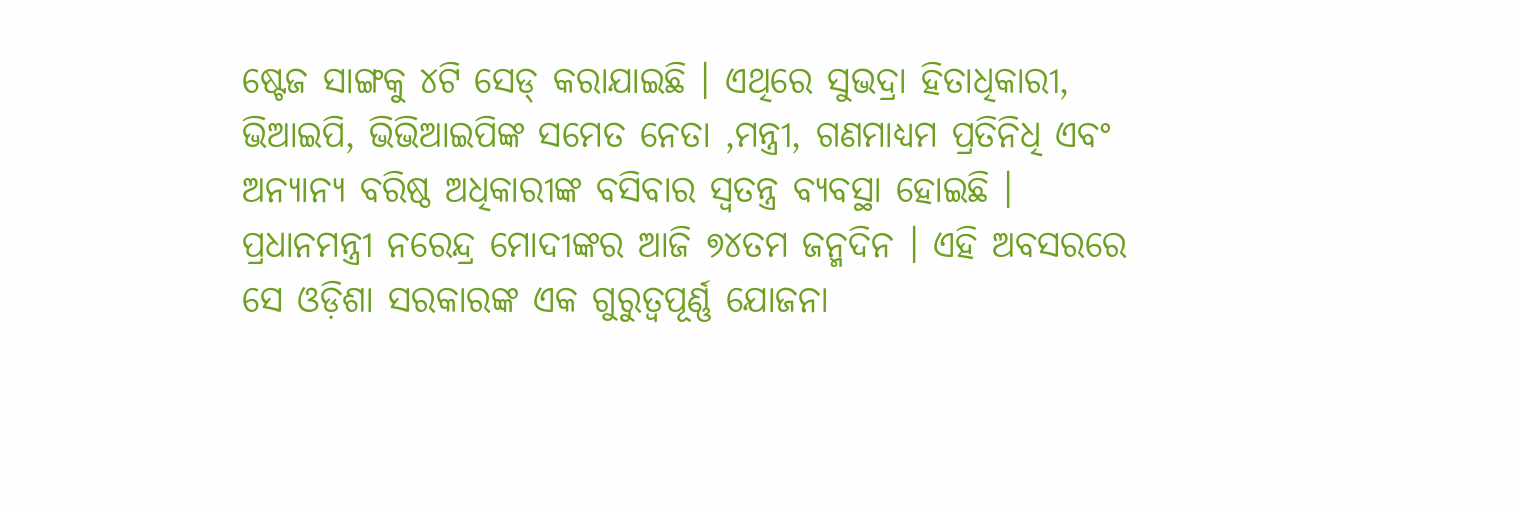ଷ୍ଟେଜ ସାଙ୍ଗକୁ ୪ଟି ସେଡ୍ କରାଯାଇଛି । ଏଥିରେ ସୁଭଦ୍ରା ହିତାଧିକାରୀ, ଭିଆଇପି, ଭିଭିଆଇପିଙ୍କ ସମେତ ନେତା ,ମନ୍ତ୍ରୀ, ଗଣମାଧ୍ୟମ ପ୍ରତିନିଧି ଏବଂ ଅନ୍ୟାନ୍ୟ ବରିଷ୍ଠ ଅଧିକାରୀଙ୍କ ବସିବାର ସ୍ୱତନ୍ତ୍ର ବ୍ୟବସ୍ଥା ହୋଇଛି ।
ପ୍ରଧାନମନ୍ତ୍ରୀ ନରେନ୍ଦ୍ର ମୋଦୀଙ୍କର ଆଜି ୭୪ତମ ଜନ୍ମଦିନ । ଏହି ଅବସରରେ ସେ ଓଡ଼ିଶା ସରକାରଙ୍କ ଏକ ଗୁରୁତ୍ୱପୂର୍ଣ୍ଣ ଯୋଜନା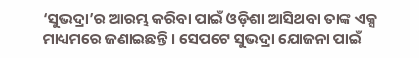‘ସୁଭଦ୍ରା’ର ଆରମ୍ଭ କରିବା ପାଇଁ ଓଡ଼ିଶା ଆସିଥବା ତାଙ୍କ ଏକ୍ସ ମାଧ୍ୟମରେ ଜଣାଇଛନ୍ତି । ସେପଟେ ସୁଭଦ୍ରା ଯୋଜନା ପାଇଁ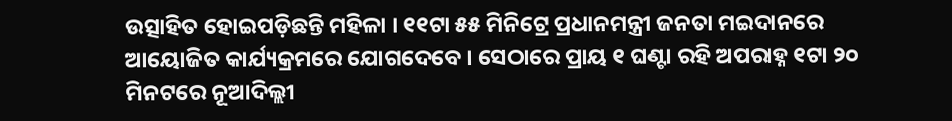ଉତ୍ସାହିତ ହୋଇପଡ଼ିଛନ୍ତି ମହିଳା । ୧୧ଟା ୫୫ ମିନିଟ୍ରେ ପ୍ରଧାନମନ୍ତ୍ରୀ ଜନତା ମଇଦାନରେ ଆୟୋଜିତ କାର୍ଯ୍ୟକ୍ରମରେ ଯୋଗଦେବେ । ସେଠାରେ ପ୍ରାୟ ୧ ଘଣ୍ଟା ରହି ଅପରାହ୍ନ ୧ଟା ୨୦ ମିନଟରେ ନୂଆଦିଲ୍ଲୀ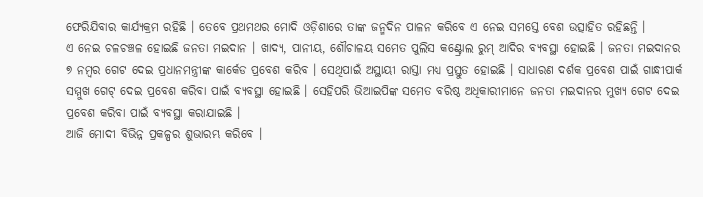ଫେରିଯିବାର କାର୍ଯ୍ୟକ୍ରମ ରହିଛି । ତେବେ ପ୍ରଥମଥର ମୋଦି ଓଡ଼ିଶାରେ ତାଙ୍କ ଜନ୍ମଦିନ ପାଳନ କରିବେ ଏ ନେଇ ସମସ୍ତେ ବେଶ ଉତ୍ସାହିତ ରହିଛନ୍ତି ।
ଏ ନେଇ ଚଳଚଞ୍ଚଳ ହୋଇଛି ଜନତା ମଇଦାନ । ଖାଦ୍ୟ, ପାନୀୟ, ଶୌଚାଳୟ ସମେତ ପୁଲିସ କଣ୍ଟ୍ରୋଲ ରୁମ୍ ଆଦିର ବ୍ୟବସ୍ଥା ହୋଇଛି । ଜନତା ମଇଦାନର ୭ ନମ୍ବର ଗେଟ ଦେଇ ପ୍ରଧାନମନ୍ତ୍ରୀଙ୍କ କାର୍କେଡ ପ୍ରବେଶ କରିବ । ସେଥିପାଇଁ ଅସ୍ଥାୟୀ ରାସ୍ତା ମଧ୍ୟ ପ୍ରସ୍ତୁତ ହୋଇଛି । ସାଧାରଣ ଦର୍ଶକ ପ୍ରବେଶ ପାଇଁ ଗାନ୍ଧୀପାର୍କ ସମ୍ମୁଖ ଗେଟ୍ ଦେଇ ପ୍ରବେଶ କରିବା ପାଇଁ ବ୍ୟବସ୍ଥା ହୋଇଛି । ସେହିପରି ଭିଆଇପିଙ୍କ ସମେତ ବରିଷ୍ଠ ଅଧିକାରୀମାନେ ଜନତା ମଇଦାନର ମୁଖ୍ୟ ଗେଟ ଦେଇ ପ୍ରବେଶ କରିବା ପାଇଁ ବ୍ୟବସ୍ଥା କରାଯାଇଛି ।
ଆଜି ମୋଦୀ ବିଭିନ୍ନ ପ୍ରକଳ୍ପର ଶୁଭାରମ୍ଭ କରିବେ ।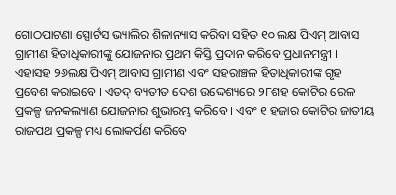ଗୋଠପାଟଣା ସ୍ପୋର୍ଟସ ଭ୍ୟାଲିର ଶିଳାନ୍ୟାସ କରିବା ସହିତ ୧୦ ଲକ୍ଷ ପିଏମ୍ ଆବାସ ଗ୍ରାମୀଣ ହିତାଧିକାରୀଙ୍କୁ ଯୋଜନାର ପ୍ରଥମ କିସ୍ତି ପ୍ରଦାନ କରିବେ ପ୍ରଧାନମନ୍ତ୍ରୀ । ଏହାସହ ୨୬ଲକ୍ଷ ପିଏମ୍ ଆବାସ ଗ୍ରାମୀଣ ଏବଂ ସହରାଞ୍ଚଳ ହିତାଧିକାରୀଙ୍କ ଗୃହ ପ୍ରବେଶ କରାଇବେ । ଏତଦ୍ ବ୍ୟତୀତ ଦେଶ ଉଦ୍ଦେଶ୍ୟରେ ୨୮ଶହ କୋଟିର ରେଳ ପ୍ରକଳ୍ପ ଜନକଲ୍ୟାଣ ଯୋଜନାର ଶୁଭାରମ୍ଭ କରିବେ । ଏବଂ ୧ ହଜାର କୋଟିର ଜାତୀୟ ରାଜପଥ ପ୍ରକଳ୍ପ ମଧ୍ୟ ଲୋକର୍ପଣ କରିବେ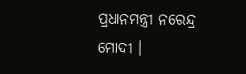ପ୍ରଧାନମନ୍ତ୍ରୀ ନରେନ୍ଦ୍ର ମୋଦୀ ।